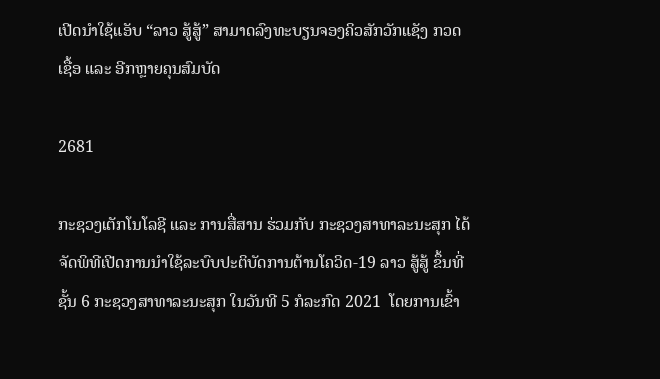ເປີດນຳໃຊ້ແອັບ “ລາວ ສູ້ສູ້” ສາມາດລົງທະບຽນຈອງຄິວສັກວັກແຊັງ ກວດເຊື້ອ ແລະ ອີກຫຼາຍຄຸນສົມບັດ

2681

ກະຊວງເຕັກໂນໂລຊີ ແລະ ການສື່ສານ ຮ່ວມກັບ ກະຊວງສາທາລະນະສຸກ ໄດ້ຈັດພິທີເປີດການນຳໃຊ້ລະບົບປະຕິບັດການຕ້ານໂຄວິດ-19 ລາວ ສູ້ສູ້ ຂຶ້ນທີ່ຊັ້ນ 6 ກະຊວງສາທາລະນະສຸກ ໃນວັນທີ 5 ກໍລະກົດ 2021  ໂດຍການເຂົ້າ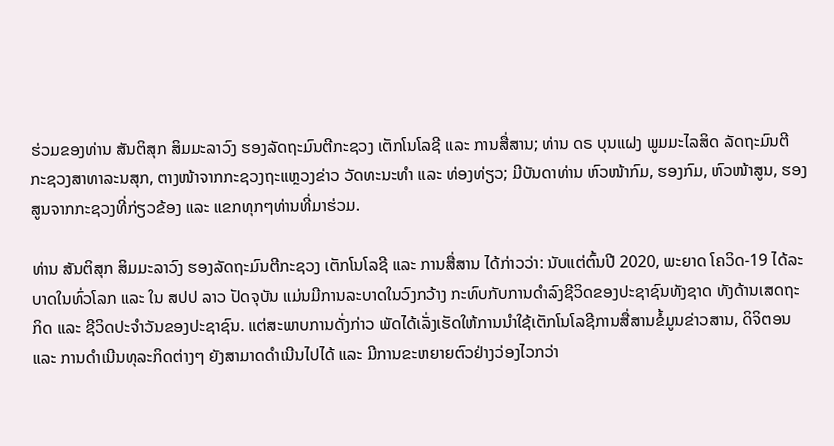ຮ່ວມຂອງທ່ານ ສັນຕິສຸກ ສິມມະລາວົງ ຮອງລັດຖະມົນຕີກະຊວງ ເຕັກໂນໂລຊີ ແລະ ການສື່ສານ; ທ່ານ ດຣ ບຸນແຝງ ພູມມະໄລສິດ ລັດຖະມົນຕີ ກະຊວງສາທາລະນສຸກ, ຕາງໜ້າຈາກກະຊວງຖະແຫຼວງຂ່າວ ວັດທະນະທຳ ແລະ ທ່ອງທ່ຽວ; ມີບັນດາທ່ານ ຫົວໜ້າກົມ, ຮອງກົມ, ຫົວໜ້າສູນ, ຮອງສູນຈາກກະຊວງທີ່ກ່ຽວຂ້ອງ ແລະ ແຂກທຸກໆທ່ານທີ່ມາຮ່ວມ.

ທ່ານ ສັນຕິສຸກ ສິມມະລາວົງ ຮອງລັດຖະມົນຕີກະຊວງ ເຕັກໂນໂລຊີ ແລະ ການສື່ສານ ໄດ້ກ່າວວ່າ: ນັບແຕ່ຕົ້ນປີ 2020, ພະຍາດ ໂຄວິດ-19 ໄດ້ລະບາດໃນທົ່ວໂລກ ແລະ ໃນ ສປປ ລາວ ປັດຈຸບັນ ແມ່ນມີການລະບາດໃນວົງກວ້າງ ກະທົບກັບການດຳລົງຊີວິດຂອງປະຊາຊົນທັງຊາດ ທັງດ້ານເສດຖະກິດ ແລະ ຊີວິດປະຈຳວັນຂອງປະຊາຊົນ. ແຕ່ສະພາບການດັ່ງກ່າວ ພັດໄດ້ເລັ່ງເຮັດໃຫ້ການນຳໃຊ້ເຕັກໂນໂລຊີການສື່ສານຂໍ້ມູນຂ່າວສານ, ດິຈິຕອນ ແລະ ການດຳເນີນທຸລະກິດຕ່າງໆ ຍັງສາມາດດຳເນີນໄປໄດ້ ແລະ ມີການຂະຫຍາຍຕົວຢ່າງວ່ອງໄວກວ່າ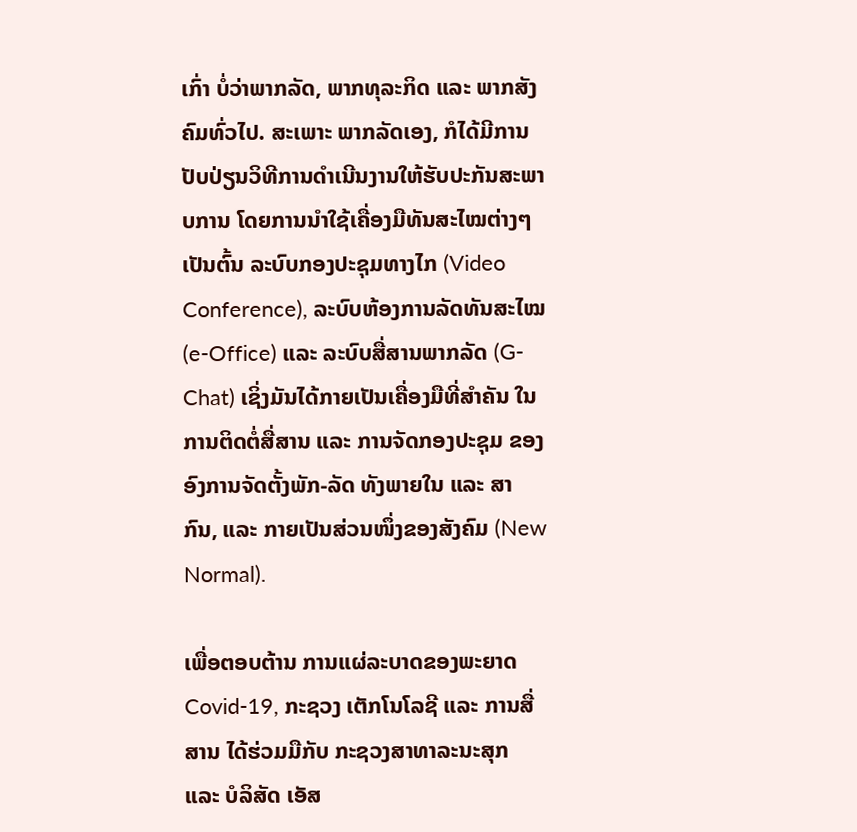ເກົ່າ ບໍ່ວ່າພາກລັດ, ພາກທຸລະກິດ ແລະ ພາກສັງຄົມທົ່ວໄປ. ສະເພາະ ພາກລັດເອງ, ກໍໄດ້ມີການປັບປ່ຽນວິທີການດຳເນີນງານໃຫ້ຮັບປະກັນສະພາບການ ໂດຍການນຳໃຊ້ເຄື່ອງມືທັນສະໄໝຕ່າງໆ ເປັນຕົ້ນ ລະບົບກອງປະຊຸມທາງໄກ (Video Conference), ລະບົບຫ້ອງການລັດທັນສະໄໝ (e-Office) ແລະ ລະບົບສື່ສານພາກລັດ (G-Chat) ເຊິ່ງມັນໄດ້ກາຍເປັນເຄື່ອງມືທີ່ສຳຄັນ ໃນການຕິດຕໍ່ສື່ສານ ແລະ ການຈັດກອງປະຊຸມ ຂອງອົງການຈັດຕັ້ງພັກ-ລັດ ທັງພາຍໃນ ແລະ ສາກົນ, ແລະ ກາຍເປັນສ່ວນໜຶ່ງຂອງສັງຄົມ (New Normal).

ເພື່ອຕອບຕ້ານ ການແຜ່ລະບາດຂອງພະຍາດ Covid-19, ກະຊວງ ເຕັກໂນໂລຊີ ແລະ ການສື່ສານ ໄດ້ຮ່ວມມືກັບ ກະຊວງສາທາລະນະສຸກ ແລະ ບໍລິສັດ ເອັສ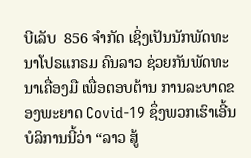ບີເລັບ  856 ຈໍາກັດ ເຊິ່ງເປັນນັກພັດທະນາໂປຣແກຣມ ຄົນລາວ ຊ່ວຍກັນພັດທະນາເຄື່ອງມື ເພື່ອຕອບຕ້ານ ການລະບາດຂອງພະຍາດ Covid-19 ຊຶ່ງພວກເຮົາເອີ້ນບໍລິການນີ້ວ່າ “ລາວ ສູ້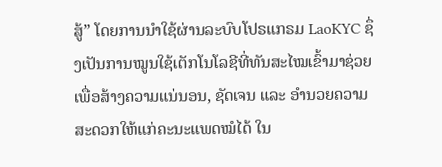ສູ້” ໂດຍການນຳໃຊ້ຜ່ານລະບົບໂປຣແກຣມ LaoKYC ຊຶ່ງເປັນການໝູນໃຊ້ເຕັກໂນໂລຊີທີ່ທັນສະໄໝເຂົ້າມາຊ່ວຍ ເພື່ອສ້າງຄວາມແນ່ນອນ, ຊັດເຈນ ແລະ ອຳນວຍຄວາມສະດວກໃຫ້ແກ່ຄະນະແພດໝໍໄດ້ ໃນ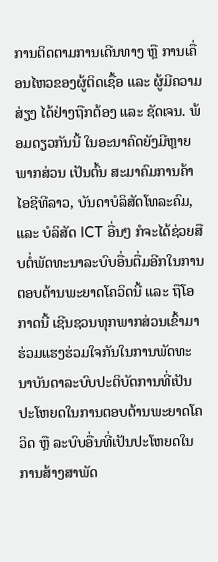ການຕິດຕາມການເດີນທາງ ຫຼື ການເຄື່ອນໄຫວຂອງຜູ້ຕິດເຊື້ອ ແລະ ຜູ້ມີຄວາມສ່ຽງ ໄດ້ຢ່າງຖືກຕ້ອງ ແລະ ຊັດເຈນ. ພ້ອມດຽວກັນນີ້ ໃນອະນາຄົດຍັງມີຫຼາຍພາກສ່ວນ ເປັນຕົ້ນ ສະມາຄົມການຄ້າໄອຊີທີລາວ, ບັນດາບໍລິສັດໂທລະຄົມ, ແລະ ບໍລິສັດ ICT ອື່ນໆ ກໍຈະໄດ້ຊ່ວຍສືບຕໍ່ພັດທະນາລະບົບອື່ນຕື່ມອີກໃນການຕອບຕ້ານພະຍາດໂຄວິດນີ້ ແລະ ຖືໂອກາດນີ້ ເຊີນຊວນທຸກພາກສ່ວນເຂົ້າມາຮ່ວມແຮງຮ່ວມໃຈກັນໃນການພັດທະນາບັນດາລະບົບປະຕິບັດການທີ່ເປັນປະໂຫຍດໃນການຕອບຕ້ານພະຍາດໂຄວິດ ຫຼື ລະບົບອື່ນທີ່ເປັນປະໂຫຍດໃນການສ້າງສາພັດ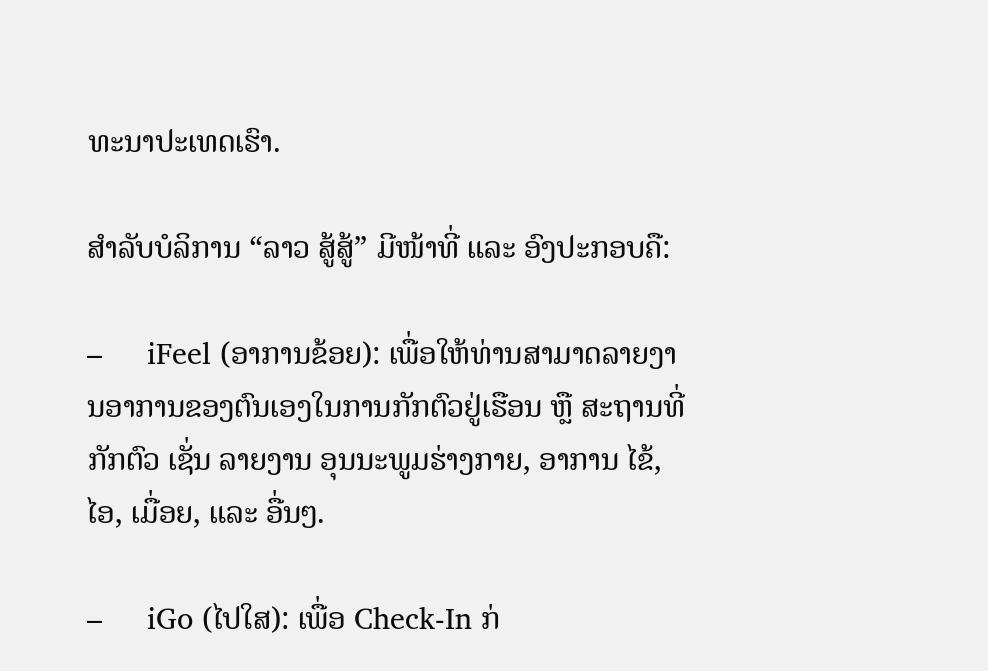ທະນາປະເທດເຮົາ.

ສຳລັບບໍລິການ “ລາວ ສູ້ສູ້” ມີໜ້າທີ່ ແລະ ອົງປະກອບຄື:

–     iFeel (ອາການຂ້ອຍ): ເພື່ອໃຫ້ທ່ານສາມາດລາຍງານອາການຂອງຕົນເອງໃນການກັກຕົວຢູ່ເຮືອນ ຫຼື ສະຖານທີ່ກັກຕົວ ເຊັ່ນ ລາຍງານ ອຸນນະພູມຮ່າງກາຍ, ອາການ ໄຂ້, ໄອ, ເມື່ອຍ, ແລະ ອື່ນໆ.

–     iGo (ໄປໃສ): ເພື່ອ Check-In ກ່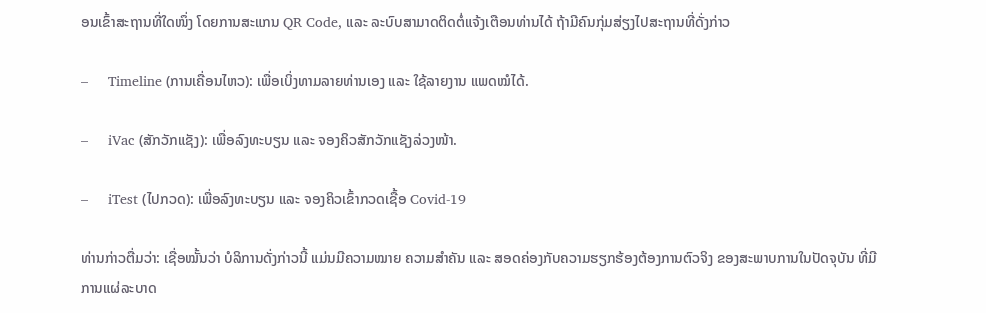ອນເຂົ້າສະຖານທີ່ໃດໜຶ່ງ ໂດຍການສະແກນ QR Code, ແລະ ລະບົບສາມາດຕິດຕໍ່ແຈ້ງເຕືອນທ່ານໄດ້ ຖ້າມີຄົນກຸ່ມສ່ຽງໄປສະຖານທີ່ດັ່ງກ່າວ

–     Timeline (ການເຄື່ອນໄຫວ): ເພື່ອເບິ່ງທາມລາຍທ່ານເອງ ແລະ ໃຊ້ລາຍງານ ແພດໝໍໄດ້.

–     iVac (ສັກວັກແຊັງ): ເພື່ອລົງທະບຽນ ແລະ ຈອງຄິວສັກວັກແຊັງລ່ວງໜ້າ.

–     iTest (ໄປກວດ): ເພື່ອລົງທະບຽນ ແລະ ຈອງຄິວເຂົ້າກວດເຊື້ອ Covid-19

ທ່ານກ່າວຕື່ມວ່າ: ເຊື່ອໝັ້ນວ່າ ບໍລິການດັ່ງກ່າວນີ້ ແມ່ນມີຄວາມໝາຍ ຄວາມສຳຄັນ ແລະ ສອດຄ່ອງກັບຄວາມຮຽກຮ້ອງຕ້ອງການຕົວຈິງ ຂອງສະພາບການໃນປັດຈຸບັນ ທີ່ມີການແຜ່ລະບາດ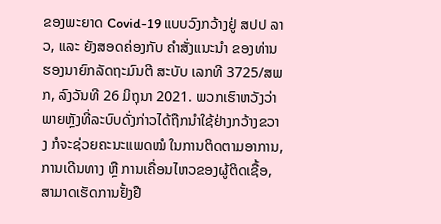ຂອງພະຍາດ Covid-19 ແບບວົງກວ້າງຢູ່ ສປປ ລາວ, ແລະ ຍັງສອດຄ່ອງກັບ ຄໍາສັ່ງແນະນໍາ ຂອງທ່ານ ຮອງນາຍົກລັດຖະມົນຕີ ສະບັບ ເລກທີ 3725/ສພກ, ລົງວັນທີ 26 ມິຖຸນາ 2021. ພວກເຮົາຫວັງວ່າ ພາຍຫຼັງທີ່ລະບົບດັ່ງກ່າວໄດ້ຖືກນຳໃຊ້ຢ່າງກວ້າງຂວາງ ກໍຈະຊ່ວຍຄະນະແພດໝໍ ໃນການຕິດຕາມອາການ, ການເດີນທາງ ຫຼື ການເຄື່ອນໄຫວຂອງຜູ້ຕິດເຊື້ອ, ສາມາດເຮັດການຢັ້ງຢື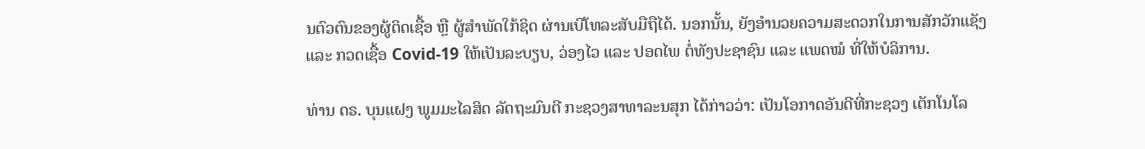ນຕົວຕົນຂອງຜູ້ຕິດເຊື້ອ ຫຼື ຜູ້ສຳພັດໃກ້ຊິດ ຜ່ານເບີໂທລະສັບມືຖືໄດ້. ນອກນັ້ນ, ຍັງອໍານວຍຄວາມສະດວກໃນການສັກວັກແຊັງ ແລະ ກວດເຊື້ອ Covid-19 ໃຫ້ເປັນລະບຽບ, ວ່ອງໄວ ແລະ ປອດໄພ ຕໍ່ທັງປະຊາຊົນ ແລະ ແພດໝໍ ທີ່ໃຫ້ບໍລິການ.

ທ່ານ ດຣ. ບຸນແຝງ ພູມມະໄລສິດ ລັດຖະມົນຕີ ກະຊວງສາທາລະນສຸກ ໄດ້ກ່າວວ່າ: ເປັນໂອກາດອັນດີທີ່ກະຊວງ ເຕັກໂນໂລ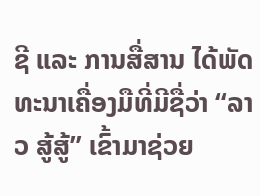ຊີ ແລະ ການສື່ສານ ໄດ້ພັດທະນາເຄື່ອງມືທີ່ມີຊື່ວ່າ “ລາວ ສູ້ສູ້” ເຂົ້າມາຊ່ວຍ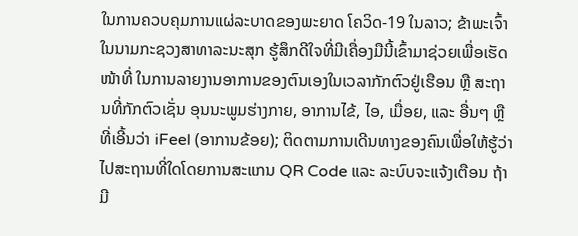ໃນການຄວບຄຸມການແຜ່ລະບາດຂອງພະຍາດ ໂຄວິດ-19 ໃນລາວ; ຂ້າພະເຈົ້າໃນນາມກະຊວງສາທາລະນະສຸກ ຮູ້ສຶກດີໃຈທີ່ມີເຄື່ອງມືນີ້ເຂົ້າມາຊ່ວຍເພື່ອເຮັດໜ້າທີ່ ໃນການລາຍງານອາການຂອງຕົນເອງໃນເວລາກັກຕົວຢູ່ເຮືອນ ຫຼື ສະຖານທີ່ກັກຕົວເຊັ່ນ ອຸນນະພູມຮ່າງກາຍ, ອາການໄຂ້, ໄອ, ເມື່ອຍ, ແລະ ອື່ນໆ ຫຼື ທີ່ເອີ້ນວ່າ iFeel (ອາການຂ້ອຍ); ຕິດຕາມການເດີນທາງຂອງຄົນເພື່ອໃຫ້ຮູ້ວ່າໄປສະຖານທີ່ໃດໂດຍການສະແກນ QR Code ແລະ ລະບົບຈະແຈ້ງເຕືອນ ຖ້າມີ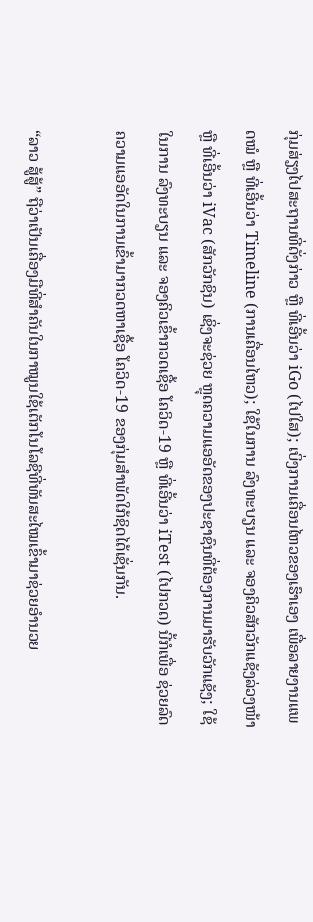ກຸ່ມສ່ຽງໄປສະຖານທີ່ດັ່ງກ່າວ ຫຼື ທີ່ເອີ້ນວ່າ iGo (ໄປໃສ); ເບິ່ງການເຄື່ອນໄຫວຂອງເຮົາເອງ ເພື່ອລາຍງານແພດໝໍ ຫຼື ທີ່ເອີ້ນວ່າ Timeline (ການເຄື່ອນໄຫວ); ໃຊ້ໃນການ ລົງທະບຽນ ແລະ ຈອງຄິວສັກວັກແຊັງລ່ວງໜ້າ ຫຼື ທີ່ເອີ້ນວ່າ iVac (ສັກວັກຊິນ) ເຊິ່ງຈະຊ່ວຍ ຫຼຸດຄວາມແອອັດຂອງປະຊາຊົນທີ່ຕ້ອງການມາຮັບວັກແຊັງ; ໃຊ້ໃນການ ລົງທະບຽນ ແລະ ຈອງຄິວເຂົ້າກວດເຊື້ອ ໂຄວິດ-19 ຫຼື ທີ່ເອີ້ນວ່າ iTest (ໄປກວດ) ນີ້ກໍເພື່ອ ຊ່ວຍລົດຄວາມແອອັດໃນການເຂົ້າມາກວດຫາເຊື້ອ ໂຄວິດ-19 ຂອງກຸ່ມສຳພັດໃກ້ຊິດໄດ້ເຊັ່ນກັນ.

“ລາວ ສູ້ສູ້” ຖືວ່າເປັນເຄື່ອງມືທີ່ສຳຄັນໃນກາໝູນໃຊ້ເຕັກໂນໂລຊີທີ່ທັນສະໄໝເຂົ້າມາຊ່ວຍອໍານວຍ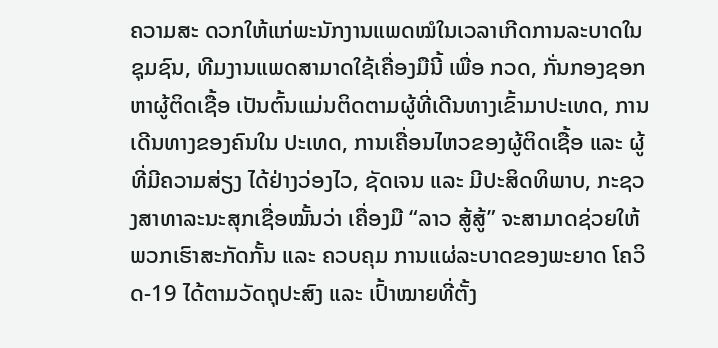ຄວາມສະ ດວກໃຫ້ແກ່ພະນັກງານແພດໝໍໃນເວລາເກີດການລະບາດໃນຊຸມຊົນ, ທີມງານແພດສາມາດໃຊ້ເຄື່ອງມືນີ້ ເພື່ອ ກວດ, ກັ່ນກອງຊອກຫາຜູ້ຕິດເຊື້ອ ເປັນຕົ້ນແມ່ນຕິດຕາມຜູ້ທີ່ເດີນທາງເຂົ້າມາປະເທດ, ການເດີນທາງຂອງຄົນໃນ ປະເທດ, ການເຄື່ອນໄຫວຂອງຜູ້ຕິດເຊື້ອ ແລະ ຜູ້ທີ່ມີຄວາມສ່ຽງ ໄດ້ຢ່າງວ່ອງໄວ, ຊັດເຈນ ແລະ ມີປະສິດທິພາບ, ກະຊວງສາທາລະນະສຸກເຊື່ອໝັ້ນວ່າ ເຄື່ອງມື “ລາວ ສູ້ສູ້” ຈະສາມາດຊ່ວຍໃຫ້ພວກເຮົາສະກັດກັ້ນ ແລະ ຄວບຄຸມ ການແຜ່ລະບາດຂອງພະຍາດ ໂຄວິດ-19 ໄດ້ຕາມວັດຖຸປະສົງ ແລະ ເປົ້າໝາຍທີ່ຕັ້ງ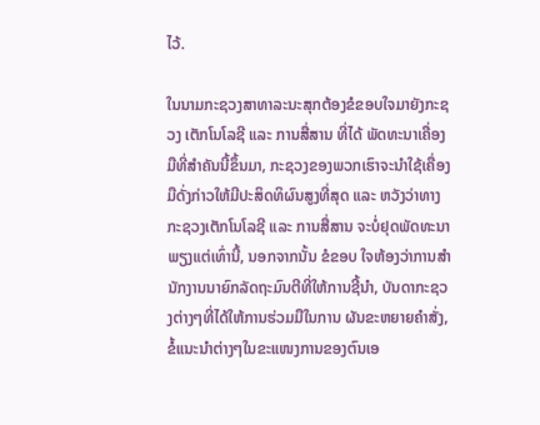ໄວ້.

ໃນນາມກະຊວງສາທາລະນະສຸກຕ້ອງຂໍຂອບໃຈມາຍັງກະຊວງ ເຕັກໂນໂລຊີ ແລະ ການສື່ສານ ທີ່ໄດ້ ພັດທະນາເຄື່ອງມືທີ່ສຳຄັນນີ້ຂຶ້ນມາ, ກະຊວງຂອງພວກເຮົາຈະນຳໃຊ້ເຄື່ອງມືດັ່ງກ່າວໃຫ້ມີປະສິດທິຜົນສູງທີ່ສຸດ ແລະ ຫວັງວ່າທາງກະຊວງເຕັກໂນໂລຊີ ແລະ ການສື່ສານ ຈະບໍ່ຢຸດພັດທະນາພຽງແຕ່ເທົ່ານີ້, ນອກຈາກນັ້ນ ຂໍຂອບ ໃຈຫ້ອງວ່າການສຳນັກງານນາຍົກລັດຖະມົນຕີທີ່ໃຫ້ການຊີ້ນຳ, ບັນດາກະຊວງຕ່າງໆທີ່ໄດ້ໃຫ້ການຮ່ວມມືໃນການ ຜັນຂະຫຍາຍຄຳສັ່ງ, ຂໍ້ແນະນຳຕ່າງໆໃນຂະແໜງການຂອງຕົນເອ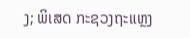ງ; ພິເສດ ກະຊວງຖະແຫຼງ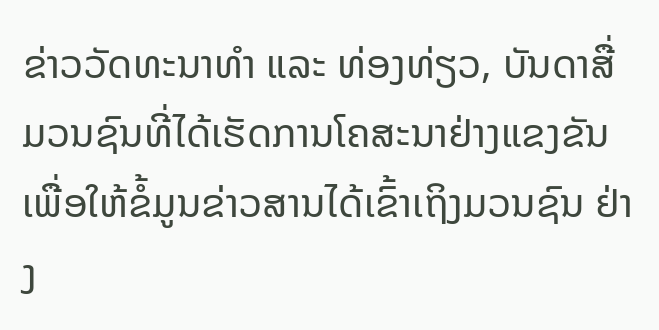ຂ່າວວັດທະນາທຳ ແລະ ທ່ອງທ່ຽວ, ບັນດາສື່ມວນຊົນທີ່ໄດ້ເຮັດການໂຄສະນາຢ່າງແຂງຂັນ ເພື່ອໃຫ້ຂໍ້ມູນຂ່າວສານໄດ້ເຂົ້າເຖິງມວນຊົນ ຢ່າງ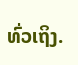ທົ່ວເຖິງ.